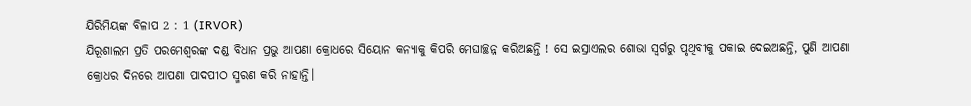ଯିରିମିୟଙ୍କ ବିଳାପ 2 : 1 (IRVOR)
ଯିରୂଶାଲମ ପ୍ରତି ପରମେଶ୍ୱରଙ୍କ ଦଣ୍ଡ ବିଧାନ ପ୍ରଭୁ ଆପଣା କ୍ରୋଧରେ ସିୟୋନ କନ୍ୟାକୁ କିପରି ମେଘାଚ୍ଛନ୍ନ କରିଅଛନ୍ତି ! ସେ ଇସ୍ରାଏଲର ଶୋଭା ସ୍ୱର୍ଗରୁ ପୃଥିବୀକୁ ପକାଇ ଦେଇଅଛନ୍ତି, ପୁଣି ଆପଣା କ୍ରୋଧର ଦିନରେ ଆପଣା ପାଦପୀଠ ସ୍ମରଣ କରି ନାହାନ୍ତି।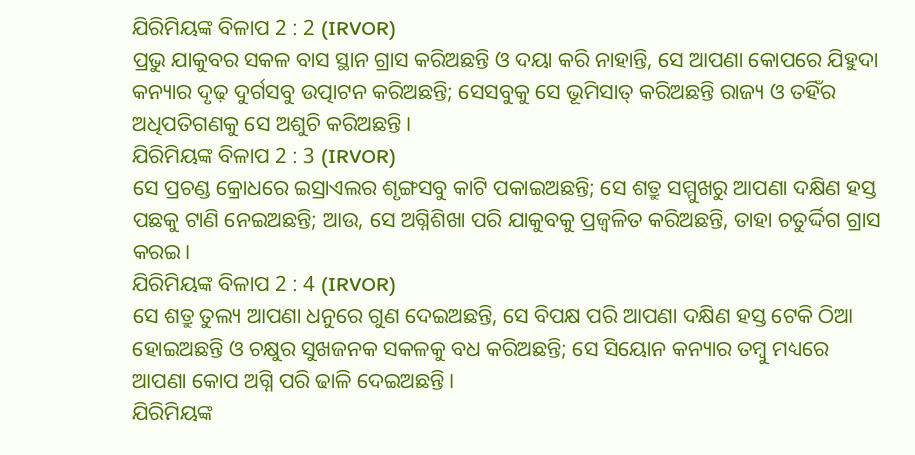ଯିରିମିୟଙ୍କ ବିଳାପ 2 : 2 (IRVOR)
ପ୍ରଭୁ ଯାକୁବର ସକଳ ବାସ ସ୍ଥାନ ଗ୍ରାସ କରିଅଛନ୍ତି ଓ ଦୟା କରି ନାହାନ୍ତି, ସେ ଆପଣା କୋପରେ ଯିହୁଦା କନ୍ୟାର ଦୃଢ଼ ଦୁର୍ଗସବୁ ଉତ୍ପାଟନ କରିଅଛନ୍ତି; ସେସବୁକୁ ସେ ଭୂମିସାତ୍ କରିଅଛନ୍ତି ରାଜ୍ୟ ଓ ତହିଁର ଅଧିପତିଗଣକୁ ସେ ଅଶୁଚି କରିଅଛନ୍ତି।
ଯିରିମିୟଙ୍କ ବିଳାପ 2 : 3 (IRVOR)
ସେ ପ୍ରଚଣ୍ଡ କ୍ରୋଧରେ ଇସ୍ରାଏଲର ଶୃଙ୍ଗସବୁ କାଟି ପକାଇଅଛନ୍ତି; ସେ ଶତ୍ରୁ ସମ୍ମୁଖରୁ ଆପଣା ଦକ୍ଷିଣ ହସ୍ତ ପଛକୁ ଟାଣି ନେଇଅଛନ୍ତି; ଆଉ, ସେ ଅଗ୍ନିଶିଖା ପରି ଯାକୁବକୁ ପ୍ରଜ୍ୱଳିତ କରିଅଛନ୍ତି, ତାହା ଚତୁର୍ଦ୍ଦିଗ ଗ୍ରାସ କରଇ।
ଯିରିମିୟଙ୍କ ବିଳାପ 2 : 4 (IRVOR)
ସେ ଶତ୍ରୁ ତୁଲ୍ୟ ଆପଣା ଧନୁରେ ଗୁଣ ଦେଇଅଛନ୍ତି, ସେ ବିପକ୍ଷ ପରି ଆପଣା ଦକ୍ଷିଣ ହସ୍ତ ଟେକି ଠିଆ ହୋଇଅଛନ୍ତି ଓ ଚକ୍ଷୁର ସୁଖଜନକ ସକଳକୁ ବଧ କରିଅଛନ୍ତି; ସେ ସିୟୋନ କନ୍ୟାର ତମ୍ବୁ ମଧ୍ୟରେ ଆପଣା କୋପ ଅଗ୍ନି ପରି ଢାଳି ଦେଇଅଛନ୍ତି।
ଯିରିମିୟଙ୍କ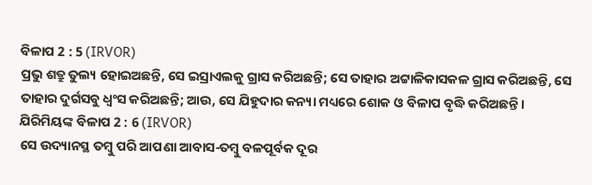ବିଳାପ 2 : 5 (IRVOR)
ପ୍ରଭୁ ଶତ୍ରୁ ତୁଲ୍ୟ ହୋଇଅଛନ୍ତି, ସେ ଇସ୍ରାଏଲକୁ ଗ୍ରାସ କରିଅଛନ୍ତି; ସେ ତାହାର ଅଟ୍ଟାଳିକାସକଳ ଗ୍ରାସ କରିଅଛନ୍ତି, ସେ ତାହାର ଦୁର୍ଗସବୁ ଧ୍ୱଂସ କରିଅଛନ୍ତି; ଆଉ, ସେ ଯିହୁଦାର କନ୍ୟା ମଧ୍ୟରେ ଶୋକ ଓ ବିଳାପ ବୃଦ୍ଧି କରିଅଛନ୍ତି।
ଯିରିମିୟଙ୍କ ବିଳାପ 2 : 6 (IRVOR)
ସେ ଉଦ୍ୟାନସ୍ଥ ତମ୍ବୁ ପରି ଆପଣା ଆବାସ-ତମ୍ବୁ ବଳପୂର୍ବକ ଦୂର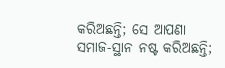କରିଅଛନ୍ତି; ସେ ଆପଣା ସମାଜ-ସ୍ଥାନ ନଷ୍ଟ କରିଅଛନ୍ତି;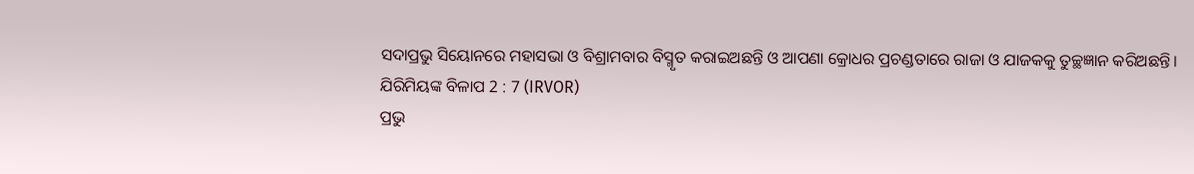ସଦାପ୍ରଭୁ ସିୟୋନରେ ମହାସଭା ଓ ବିଶ୍ରାମବାର ବିସ୍ମୃତ କରାଇଅଛନ୍ତି ଓ ଆପଣା କ୍ରୋଧର ପ୍ରଚଣ୍ଡତାରେ ରାଜା ଓ ଯାଜକକୁ ତୁଚ୍ଛଜ୍ଞାନ କରିଅଛନ୍ତି।
ଯିରିମିୟଙ୍କ ବିଳାପ 2 : 7 (IRVOR)
ପ୍ରଭୁ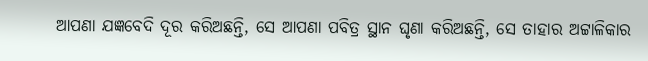ଆପଣା ଯଜ୍ଞବେଦି ଦୂର କରିଅଛନ୍ତି, ସେ ଆପଣା ପବିତ୍ର ସ୍ଥାନ ଘୃଣା କରିଅଛନ୍ତି, ସେ ତାହାର ଅଟ୍ଟାଳିକାର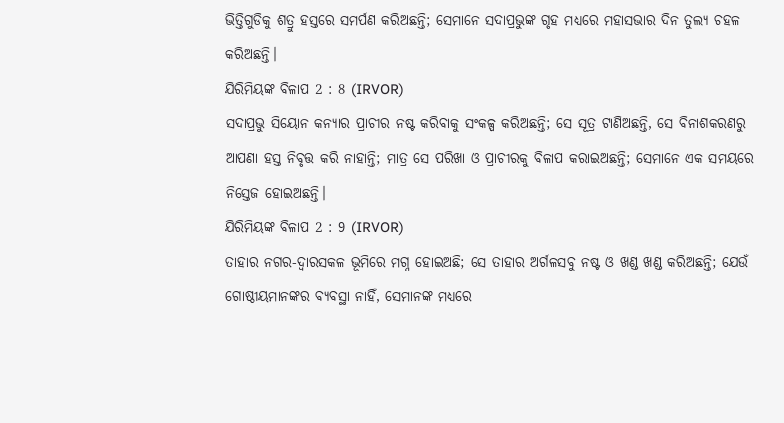ଭିତ୍ତିଗୁଡିକୁ ଶତ୍ରୁ ହସ୍ତରେ ସମର୍ପଣ କରିଅଛନ୍ତି; ସେମାନେ ସଦାପ୍ରଭୁଙ୍କ ଗୃହ ମଧ୍ୟରେ ମହାସଭାର ଦିନ ତୁଲ୍ୟ ଚହଳ କରିଅଛନ୍ତି।
ଯିରିମିୟଙ୍କ ବିଳାପ 2 : 8 (IRVOR)
ସଦାପ୍ରଭୁ ସିୟୋନ କନ୍ୟାର ପ୍ରାଚୀର ନଷ୍ଟ କରିବାକୁ ସଂକଳ୍ପ କରିଅଛନ୍ତି; ସେ ସୂତ୍ର ଟାଣିଅଛନ୍ତି, ସେ ବିନାଶକରଣରୁ ଆପଣା ହସ୍ତ ନିବୃତ୍ତ କରି ନାହାନ୍ତି; ମାତ୍ର ସେ ପରିଖା ଓ ପ୍ରାଚୀରକୁ ବିଳାପ କରାଇଅଛନ୍ତି; ସେମାନେ ଏକ ସମୟରେ ନିସ୍ତେଜ ହୋଇଅଛନ୍ତି।
ଯିରିମିୟଙ୍କ ବିଳାପ 2 : 9 (IRVOR)
ତାହାର ନଗର-ଦ୍ୱାରସକଳ ଭୂମିରେ ମଗ୍ନ ହୋଇଅଛି; ସେ ତାହାର ଅର୍ଗଳସବୁ ନଷ୍ଟ ଓ ଖଣ୍ଡ ଖଣ୍ଡ କରିଅଛନ୍ତି; ଯେଉଁ ଗୋଷ୍ଠୀୟମାନଙ୍କର ବ୍ୟବସ୍ଥା ନାହିଁ, ସେମାନଙ୍କ ମଧ୍ୟରେ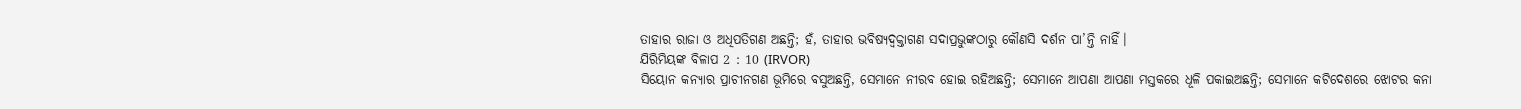ତାହାର ରାଜା ଓ ଅଧିପତିଗଣ ଅଛନ୍ତି; ହଁ, ତାହାର ଭବିଷ୍ୟଦ୍ବକ୍ତାଗଣ ସଦାପ୍ରଭୁଙ୍କଠାରୁ କୌଣସି ଦର୍ଶନ ପା’ନ୍ତି ନାହିଁ।
ଯିରିମିୟଙ୍କ ବିଳାପ 2 : 10 (IRVOR)
ସିୟୋନ କନ୍ୟାର ପ୍ରାଚୀନଗଣ ଭୂମିରେ ବସୁଅଛନ୍ତି, ସେମାନେ ନୀରବ ହୋଇ ରହିଅଛନ୍ତି; ସେମାନେ ଆପଣା ଆପଣା ମସ୍ତକରେ ଧୂଳି ପକାଇଅଛନ୍ତି; ସେମାନେ କଟିଦେଶରେ ଝୋଟର କନା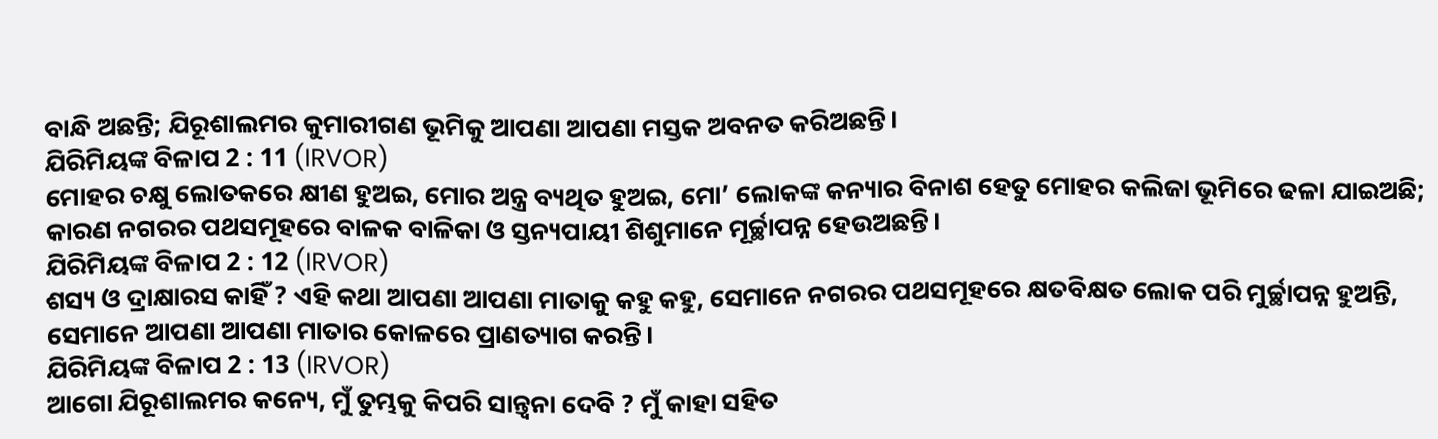ବାନ୍ଧି ଅଛନ୍ତି; ଯିରୂଶାଲମର କୁମାରୀଗଣ ଭୂମିକୁ ଆପଣା ଆପଣା ମସ୍ତକ ଅବନତ କରିଅଛନ୍ତି।
ଯିରିମିୟଙ୍କ ବିଳାପ 2 : 11 (IRVOR)
ମୋହର ଚକ୍ଷୁ ଲୋତକରେ କ୍ଷୀଣ ହୁଅଇ, ମୋର ଅନ୍ତ୍ର ବ୍ୟଥିତ ହୁଅଇ, ମୋ’ ଲୋକଙ୍କ କନ୍ୟାର ବିନାଶ ହେତୁ ମୋହର କଲିଜା ଭୂମିରେ ଢଳା ଯାଇଅଛି; କାରଣ ନଗରର ପଥସମୂହରେ ବାଳକ ବାଳିକା ଓ ସ୍ତନ୍ୟପାୟୀ ଶିଶୁମାନେ ମୂର୍ଚ୍ଛାପନ୍ନ ହେଉଅଛନ୍ତି।
ଯିରିମିୟଙ୍କ ବିଳାପ 2 : 12 (IRVOR)
ଶସ୍ୟ ଓ ଦ୍ରାକ୍ଷାରସ କାହିଁ ? ଏହି କଥା ଆପଣା ଆପଣା ମାତାକୁ କହୁ କହୁ, ସେମାନେ ନଗରର ପଥସମୂହରେ କ୍ଷତବିକ୍ଷତ ଲୋକ ପରି ମୁର୍ଚ୍ଛାପନ୍ନ ହୁଅନ୍ତି, ସେମାନେ ଆପଣା ଆପଣା ମାତାର କୋଳରେ ପ୍ରାଣତ୍ୟାଗ କରନ୍ତି।
ଯିରିମିୟଙ୍କ ବିଳାପ 2 : 13 (IRVOR)
ଆଗୋ ଯିରୂଶାଲମର କନ୍ୟେ, ମୁଁ ତୁମ୍ଭକୁ କିପରି ସାନ୍ତ୍ଵନା ଦେବି ? ମୁଁ କାହା ସହିତ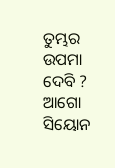ତୁମ୍ଭର ଉପମା ଦେବି ? ଆଗୋ ସିୟୋନ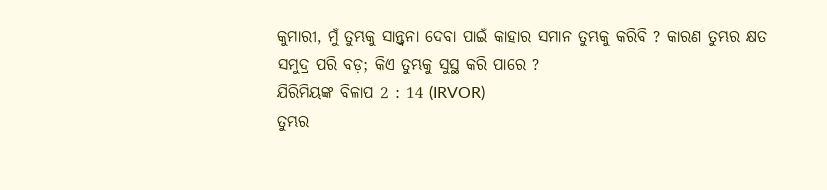କୁମାରୀ, ମୁଁ ତୁମ୍ଭକୁ ସାନ୍ତ୍ୱନା ଦେବା ପାଇଁ କାହାର ସମାନ ତୁମ୍ଭକୁ କରିବି ? କାରଣ ତୁମ୍ଭର କ୍ଷତ ସମୁଦ୍ର ପରି ବଡ଼; କିଏ ତୁମ୍ଭକୁ ସୁସ୍ଥ କରି ପାରେ ?
ଯିରିମିୟଙ୍କ ବିଳାପ 2 : 14 (IRVOR)
ତୁମ୍ଭର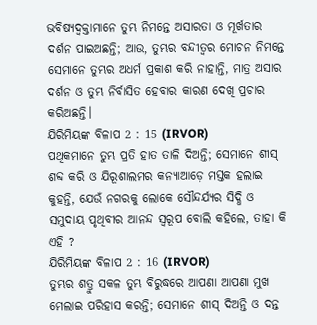ଭବିଷ୍ୟଦ୍ବକ୍ତାମାନେ ତୁମ୍ଭ ନିମନ୍ତେ ଅସାରତା ଓ ମୂର୍ଖତାର ଦର୍ଶନ ପାଇଅଛନ୍ତି; ଆଉ, ତୁମ୍ଭର ବନ୍ଦୀତ୍ୱର ମୋଚନ ନିମନ୍ତେ ସେମାନେ ତୁମ୍ଭର ଅଧର୍ମ ପ୍ରକାଶ କରି ନାହାନ୍ତି, ମାତ୍ର ଅସାର ଦର୍ଶନ ଓ ତୁମ୍ଭ ନିର୍ବାସିତ ହେବାର କାରଣ ଦେଖି ପ୍ରଚାର କରିଅଛନ୍ତି।
ଯିରିମିୟଙ୍କ ବିଳାପ 2 : 15 (IRVOR)
ପଥିକମାନେ ତୁମ୍ଭ ପ୍ରତି ହାତ ତାଳି ଦିଅନ୍ତି; ସେମାନେ ଶୀସ୍ ଶବ୍ଦ କରି ଓ ଯିରୂଶାଲମର କନ୍ୟାଆଡ଼େ ମସ୍ତକ ହଲାଇ କୁହନ୍ତି, ଯେଉଁ ନଗରକୁ ଲୋକେ ସୌନ୍ଦର୍ଯ୍ୟର ସିଦ୍ଧି ଓ ସମୁଦାୟ ପୃଥିବୀର ଆନନ୍ଦ ସ୍ୱରୂପ ବୋଲି କହିଲେ, ତାହା କି ଏହି ?
ଯିରିମିୟଙ୍କ ବିଳାପ 2 : 16 (IRVOR)
ତୁମ୍ଭର ଶତ୍ରୁ ସକଳ ତୁମ୍ଭ ବିରୁଦ୍ଧରେ ଆପଣା ଆପଣା ମୁଖ ମେଲାଇ ପରିହାସ କରନ୍ତି; ସେମାନେ ଶୀସ୍ ଦିଅନ୍ତି ଓ ଦନ୍ତ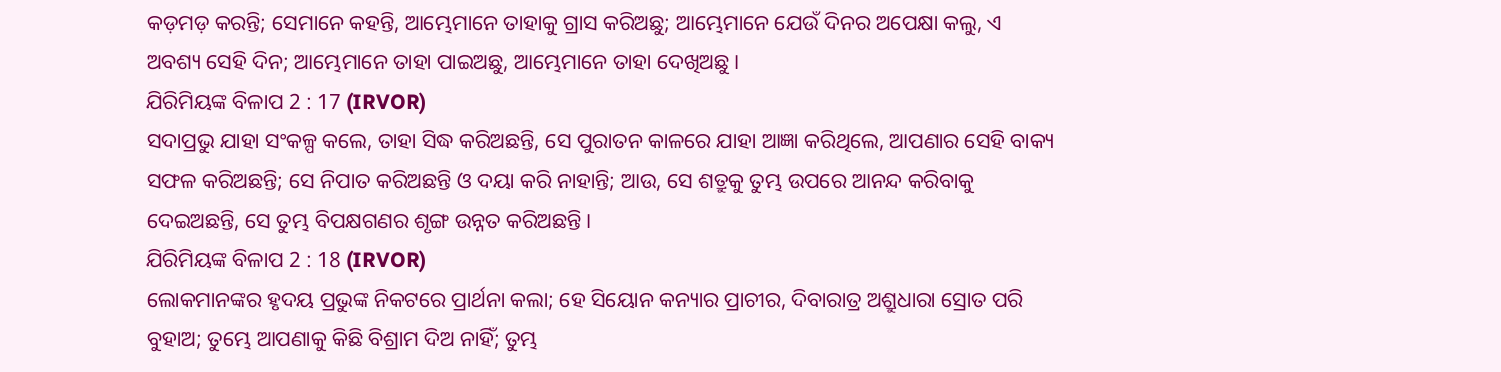କଡ଼ମଡ଼ କରନ୍ତି; ସେମାନେ କହନ୍ତି, ଆମ୍ଭେମାନେ ତାହାକୁ ଗ୍ରାସ କରିଅଛୁ; ଆମ୍ଭେମାନେ ଯେଉଁ ଦିନର ଅପେକ୍ଷା କଲୁ, ଏ ଅବଶ୍ୟ ସେହି ଦିନ; ଆମ୍ଭେମାନେ ତାହା ପାଇଅଛୁ, ଆମ୍ଭେମାନେ ତାହା ଦେଖିଅଛୁ।
ଯିରିମିୟଙ୍କ ବିଳାପ 2 : 17 (IRVOR)
ସଦାପ୍ରଭୁ ଯାହା ସଂକଳ୍ପ କଲେ, ତାହା ସିଦ୍ଧ କରିଅଛନ୍ତି, ସେ ପୁରାତନ କାଳରେ ଯାହା ଆଜ୍ଞା କରିଥିଲେ, ଆପଣାର ସେହି ବାକ୍ୟ ସଫଳ କରିଅଛନ୍ତି; ସେ ନିପାତ କରିଅଛନ୍ତି ଓ ଦୟା କରି ନାହାନ୍ତି; ଆଉ, ସେ ଶତ୍ରୁକୁ ତୁମ୍ଭ ଉପରେ ଆନନ୍ଦ କରିବାକୁ ଦେଇଅଛନ୍ତି, ସେ ତୁମ୍ଭ ବିପକ୍ଷଗଣର ଶୃଙ୍ଗ ଉନ୍ନତ କରିଅଛନ୍ତି।
ଯିରିମିୟଙ୍କ ବିଳାପ 2 : 18 (IRVOR)
ଲୋକମାନଙ୍କର ହୃଦୟ ପ୍ରଭୁଙ୍କ ନିକଟରେ ପ୍ରାର୍ଥନା କଲା; ହେ ସିୟୋନ କନ୍ୟାର ପ୍ରାଚୀର, ଦିବାରାତ୍ର ଅଶ୍ରୁଧାରା ସ୍ରୋତ ପରି ବୁହାଅ; ତୁମ୍ଭେ ଆପଣାକୁ କିଛି ବିଶ୍ରାମ ଦିଅ ନାହିଁ; ତୁମ୍ଭ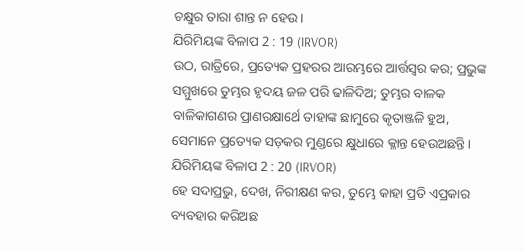ଚକ୍ଷୁର ତାରା ଶାନ୍ତ ନ ହେଉ।
ଯିରିମିୟଙ୍କ ବିଳାପ 2 : 19 (IRVOR)
ଉଠ, ରାତ୍ରିରେ, ପ୍ରତ୍ୟେକ ପ୍ରହରର ଆରମ୍ଭରେ ଆର୍ତ୍ତସ୍ୱର କର; ପ୍ରଭୁଙ୍କ ସମ୍ମୁଖରେ ତୁମ୍ଭର ହୃଦୟ ଜଳ ପରି ଢାଳିଦିଅ; ତୁମ୍ଭର ବାଳକ ବାଳିକାଗଣର ପ୍ରାଣରକ୍ଷାର୍ଥେ ତାହାଙ୍କ ଛାମୁରେ କୃତାଞ୍ଜଳି ହୁଅ, ସେମାନେ ପ୍ରତ୍ୟେକ ସଡ଼କର ମୁଣ୍ଡରେ କ୍ଷୁଧାରେ କ୍ଳାନ୍ତ ହେଉଅଛନ୍ତି।
ଯିରିମିୟଙ୍କ ବିଳାପ 2 : 20 (IRVOR)
ହେ ସଦାପ୍ରଭୁ, ଦେଖ, ନିରୀକ୍ଷଣ କର, ତୁମ୍ଭେ କାହା ପ୍ରତି ଏପ୍ରକାର ବ୍ୟବହାର କରିଅଛ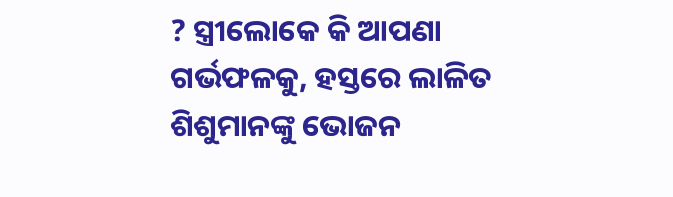? ସ୍ତ୍ରୀଲୋକେ କି ଆପଣା ଗର୍ଭଫଳକୁ, ହସ୍ତରେ ଲାଳିତ ଶିଶୁମାନଙ୍କୁ ଭୋଜନ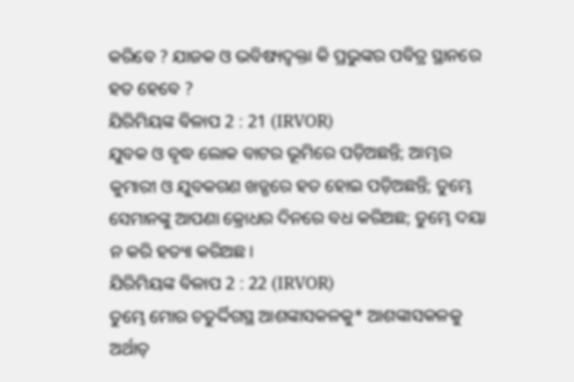କରିବେ ? ଯାଜକ ଓ ଭବିଷ୍ୟଦ୍ବକ୍ତା କି ପ୍ରଭୁଙ୍କର ପବିତ୍ର ସ୍ଥାନରେ ହତ ହେବେ ?
ଯିରିମିୟଙ୍କ ବିଳାପ 2 : 21 (IRVOR)
ଯୁବକ ଓ ବୃଦ୍ଧ ଲୋକ ବାଟର ଭୂମିରେ ପଡ଼ିଅଛନ୍ତି; ଆମ୍ଭର କୁମାରୀ ଓ ଯୁବକଗଣ ଖଡ୍ଗରେ ହତ ହୋଇ ପଡ଼ିଅଛନ୍ତି; ତୁମ୍ଭେ ସେମାନଙ୍କୁ ଆପଣା କ୍ରୋଧର ଦିନରେ ବଧ କରିଅଛ; ତୁମ୍ଭେ ଦୟା ନ କରି ହତ୍ୟା କରିଅଛ।
ଯିରିମିୟଙ୍କ ବିଳାପ 2 : 22 (IRVOR)
ତୁମ୍ଭେ ମୋର ଚତୁର୍ଦ୍ଦିଗସ୍ଥ ଆଶଙ୍କାସକଳକୁ* ଆଶଙ୍କାସକଳକୁ ଅର୍ଥାତ୍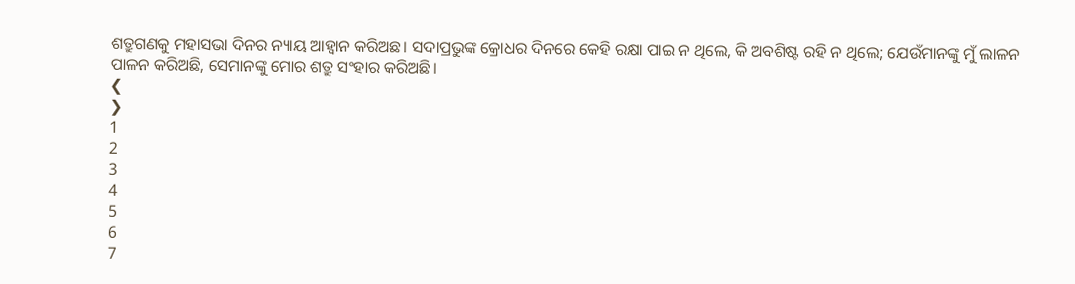ଶତ୍ରୁଗଣକୁ ମହାସଭା ଦିନର ନ୍ୟାୟ ଆହ୍ୱାନ କରିଅଛ। ସଦାପ୍ରଭୁଙ୍କ କ୍ରୋଧର ଦିନରେ କେହି ରକ୍ଷା ପାଇ ନ ଥିଲେ, କି ଅବଶିଷ୍ଟ ରହି ନ ଥିଲେ; ଯେଉଁମାନଙ୍କୁ ମୁଁ ଲାଳନ ପାଳନ କରିଅଛି, ସେମାନଙ୍କୁ ମୋର ଶତ୍ରୁ ସଂହାର କରିଅଛି।
❮
❯
1
2
3
4
5
6
7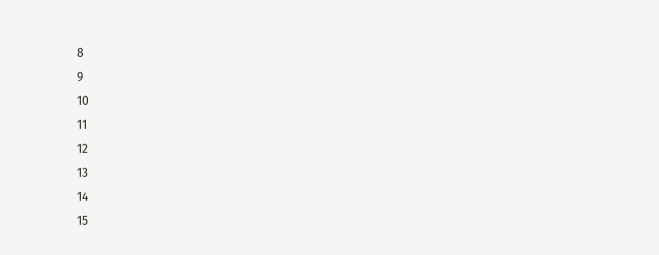8
9
10
11
12
13
14
15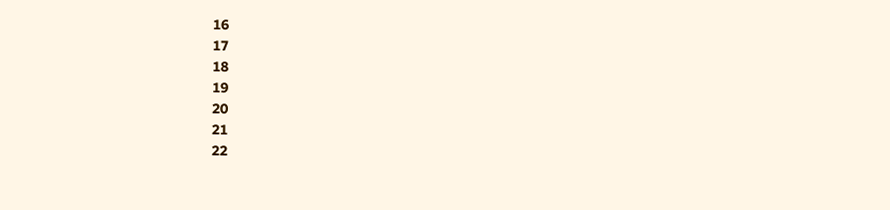16
17
18
19
20
21
22